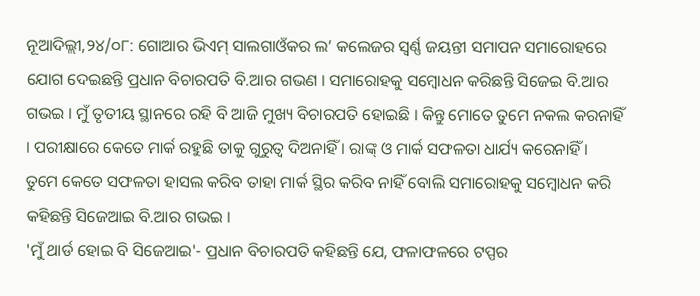ନୂଆଦିଲ୍ଲୀ,୨୪/୦୮: ଗୋଆର ଭିଏମ୍ ସାଲଗାଓଁକର ଲ’ କଲେଜର ସ୍ୱର୍ଣ୍ଣ ଜୟନ୍ତୀ ସମାପନ ସମାରୋହରେ ଯୋଗ ଦେଇଛନ୍ତି ପ୍ରଧାନ ବିଚାରପତି ବି.ଆର ଗଭଣ । ସମାରୋହକୁ ସମ୍ବୋଧନ କରିଛନ୍ତି ସିଜେଇ ବି.ଆର ଗଭଇ । ମୁଁ ତୃତୀୟ ସ୍ଥାନରେ ରହି ବି ଆଜି ମୁଖ୍ୟ ବିଚାରପତି ହୋଇଛି । କିନ୍ତୁ ମୋତେ ତୁମେ ନକଲ କରନାହିଁ । ପରୀକ୍ଷାରେ କେତେ ମାର୍କ ରହୁଛି ତାକୁ ଗୁରୁତ୍ୱ ଦିଅନାହିଁ । ରାଙ୍କ୍ ଓ ମାର୍କ ସଫଳତା ଧାର୍ଯ୍ୟ କରେନାହିଁ । ତୁମେ କେତେ ସଫଳତା ହାସଲ କରିବ ତାହା ମାର୍କ ସ୍ଥିର କରିବ ନାହିଁ ବୋଲି ସମାରୋହକୁ ସମ୍ବୋଧନ କରି କହିଛନ୍ତି ସିଜେଆଇ ବି.ଆର ଗଭଇ ।
'ମୁଁ ଥାର୍ଡ ହୋଇ ବି ସିଜେଆଇ'- ପ୍ରଧାନ ବିଚାରପତି କହିଛନ୍ତି ଯେ, ଫଳାଫଳରେ ଟପ୍ପର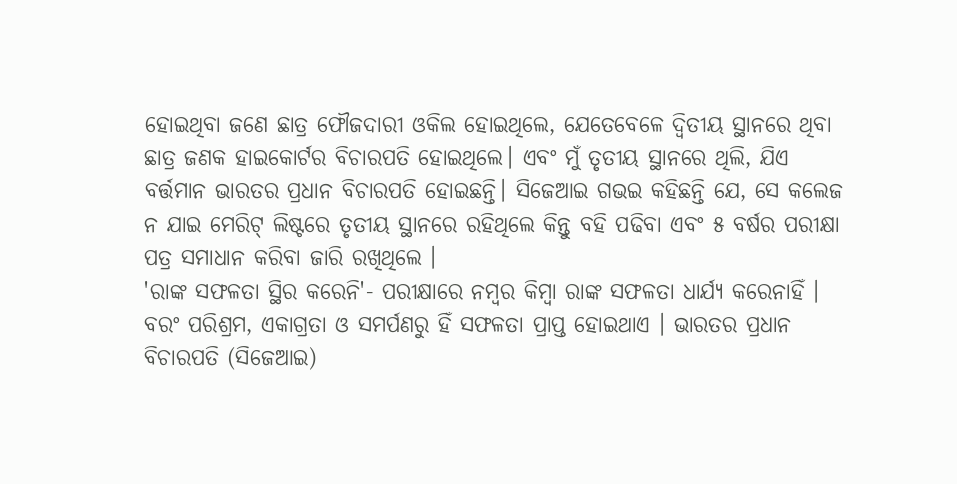ହୋଇଥିବା ଜଣେ ଛାତ୍ର ଫୌଜଦାରୀ ଓକିଲ ହୋଇଥିଲେ, ଯେତେବେଳେ ଦ୍ୱିତୀୟ ସ୍ଥାନରେ ଥିବା ଛାତ୍ର ଜଣକ ହାଇକୋର୍ଟର ବିଚାରପତି ହୋଇଥିଲେ। ଏବଂ ମୁଁ ତୃତୀୟ ସ୍ଥାନରେ ଥିଲି, ଯିଏ ବର୍ତ୍ତମାନ ଭାରତର ପ୍ରଧାନ ବିଚାରପତି ହୋଇଛନ୍ତି। ସିଜେଆଇ ଗଭଇ କହିଛନ୍ତି ଯେ, ସେ କଲେଜ ନ ଯାଇ ମେରିଟ୍ ଲିଷ୍ଟରେ ତୃତୀୟ ସ୍ଥାନରେ ରହିଥିଲେ କିନ୍ତୁ ବହି ପଢିବା ଏବଂ ୫ ବର୍ଷର ପରୀକ୍ଷା ପତ୍ର ସମାଧାନ କରିବା ଜାରି ରଖିଥିଲେ ।
'ରାଙ୍କ ସଫଳତା ସ୍ଥିର କରେନି'- ପରୀକ୍ଷାରେ ନମ୍ବର କିମ୍ବା ରାଙ୍କ ସଫଳତା ଧାର୍ଯ୍ୟ କରେନାହିଁ । ବରଂ ପରିଶ୍ରମ, ଏକାଗ୍ରତା ଓ ସମର୍ପଣରୁ ହିଁ ସଫଳତା ପ୍ରାପ୍ତ ହୋଇଥାଏ । ଭାରତର ପ୍ରଧାନ ବିଚାରପତି (ସିଜେଆଇ)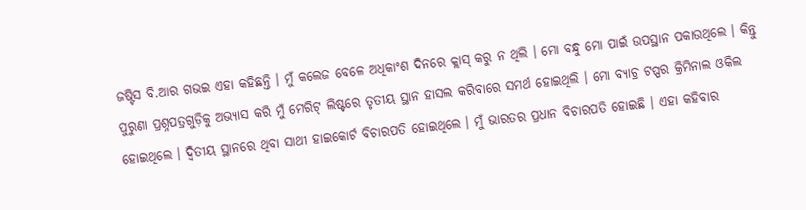ଜଷ୍ଟିସ ବି.ଆର ଗଭଇ ଏହା କହିଛନ୍ତି । ମୁଁ କଲେଜ ବେଳେ ଅଧିକାଂଶ ଦିନରେ କ୍ଲାସ୍ କରୁ ନ ଥିଲି । ମୋ ବନ୍ଧୁ ମୋ ପାଇଁ ଉପସ୍ଥାନ ପକାଉଥିଲେ । କିନ୍ତୁ ପୁରୁଣା ପ୍ରଶ୍ନପତ୍ରଗୁଡ଼ିକୁ ଅଭ୍ୟାସ କରି ମୁଁ ମେରିଟ୍ ଲିଷ୍ଟରେ ତୃତୀୟ ସ୍ଥାନ ହାସଲ କରିବାରେ ସମର୍ଥ ହୋଇଥିଲି । ମୋ ବ୍ୟାଚ୍ର ଟପ୍ପର କ୍ରିମିନାଲ ଓକିଲ ହୋଇଥିଲେ । ଦ୍ୱିତୀୟ ସ୍ଥାନରେ ଥିବା ସାଥୀ ହାଇକୋର୍ଟ ବିଚାରପତି ହୋଇଥିଲେ । ମୁଁ ଭାରତର ପ୍ରଧାନ ବିଚାରପତି ହୋଇଛି । ଏହା କହିବାର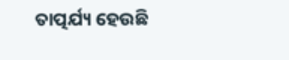ତାତ୍ପର୍ଯ୍ୟ ହେଉଛି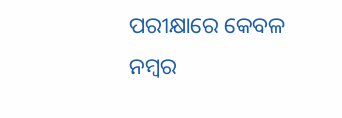ପରୀକ୍ଷାରେ କେବଳ ନମ୍ବର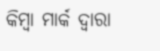କିମ୍ବା ମାର୍କ ଦ୍ୱାରା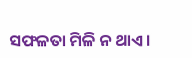ସଫଳତା ମିଳି ନ ଥାଏ ।